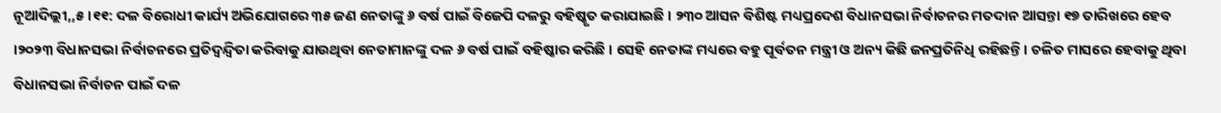ନୂଆଦିଲ୍ଲୀ,,୫।୧୧: ଦଳ ବିରୋଧୀ କାର୍ଯ୍ୟ ଅଭିଯୋଗରେ ୩୫ ଜଣ ନେତାଙ୍କୁ ୬ ବର୍ଷ ପାଇଁ ବିଜେପି ଦଳରୁ ବହିଷ୍କୃତ କରାଯାଇଛି । ୨୩୦ ଆସନ ବିଶିଷ୍ଟ ମଧ୍ୟପ୍ରଦେଶ ବିଧାନସଭା ନିର୍ବାଚନର ମତଦାନ ଆସନ୍ତା ୧୭ ତାରିଖରେ ହେବ ।୨୦୨୩ ବିଧାନସଭା ନିର୍ବାଚନରେ ପ୍ରତିଦ୍ୱନ୍ଦ୍ୱିତା କରିବାକୁ ଯାଉଥିବା ନେତାମାନଙ୍କୁ ଦଳ ୬ ବର୍ଷ ପାଇଁ ବହିଷ୍କାର କରିଛି । ସେହି ନେତାଙ୍କ ମଧ୍ୟରେ ବହୁ ପୂର୍ବତନ ମନ୍ତ୍ରୀ ଓ ଅନ୍ୟ କିଛି ଜନପ୍ରତିନିଧି ରହିଛନ୍ତି । ଚଳିତ ମାସରେ ହେବାକୁ ଥିବା ବିଧାନସଭା ନିର୍ବାଚନ ପାଇଁ ଦଳ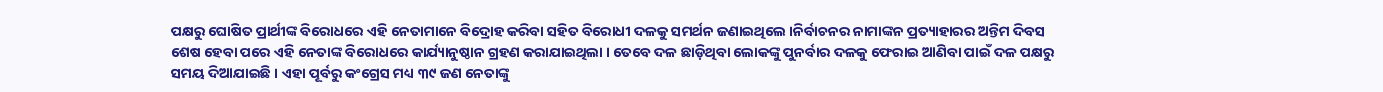ପକ୍ଷରୁ ଘୋଷିତ ପ୍ରାର୍ଥୀଙ୍କ ବିରୋଧରେ ଏହି ନେତାମାନେ ବିଦ୍ରୋହ କରିବା ସହିତ ବିରୋଧୀ ଦଳକୁ ସମର୍ଥନ ଜଣାଇଥିଲେ ।ନିର୍ବାଚନର ନାମାଙ୍କନ ପ୍ରତ୍ୟାହାରର ଅନ୍ତିମ ଦିବସ ଶେଷ ହେବା ପରେ ଏହି ନେତାଙ୍କ ବିରୋଧରେ କାର୍ଯ୍ୟାନୁଷ୍ଠାନ ଗ୍ରହଣ କରାଯାଇଥିଲା । ତେବେ ଦଳ ଛାଡ଼ିଥିବା ଲୋକଙ୍କୁ ପୁନର୍ବାର ଦଳକୁ ଫେରାଇ ଆଣିବା ପାଇଁ ଦଳ ପକ୍ଷରୁ ସମୟ ଦିଆଯାଇଛି । ଏହା ପୂର୍ବରୁ କଂଗ୍ରେସ ମଧ୍ୟ ୩୯ ଜଣ ନେତାଙ୍କୁ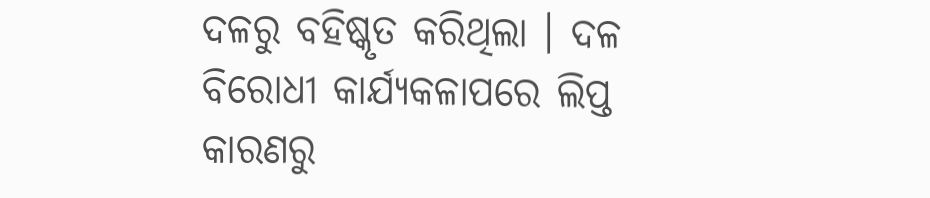ଦଳରୁ ବହିଷ୍କୃତ କରିଥିଲା । ଦଳ ବିରୋଧୀ କାର୍ଯ୍ୟକଳାପରେ ଲିପ୍ତ କାରଣରୁ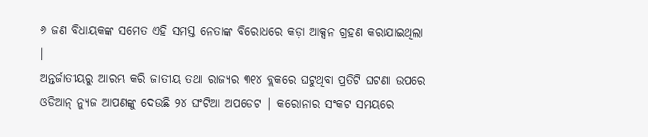୬ ଜଣ ବିଧାୟକଙ୍କ ସମେତ ଏହି ସମସ୍ତ ନେତାଙ୍କ ବିରୋଧରେ କଡ଼ା ଆକ୍ସନ ଗ୍ରହଣ କରାଯାଇଥିଲା ।
ଅନ୍ତର୍ଜାତୀୟରୁ ଆରମ୍ଭ କରି ଜାତୀୟ ତଥା ରାଜ୍ୟର ୩୧୪ ବ୍ଲକରେ ଘଟୁଥିବା ପ୍ରତିଟି ଘଟଣା ଉପରେ ଓଡିଆନ୍ ନ୍ୟୁଜ ଆପଣଙ୍କୁ ଦେଉଛି ୨୪ ଘଂଟିଆ ଅପଡେଟ | କରୋନାର ସଂକଟ ସମୟରେ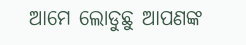ଆମେ ଲୋଡୁଛୁ ଆପଣଙ୍କ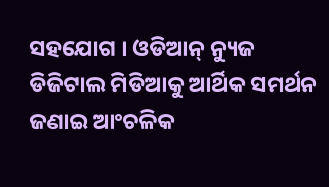ସହଯୋଗ । ଓଡିଆନ୍ ନ୍ୟୁଜ ଡିଜିଟାଲ ମିଡିଆକୁ ଆର୍ଥିକ ସମର୍ଥନ ଜଣାଇ ଆଂଚଳିକ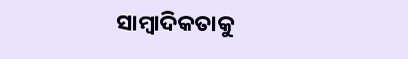ସାମ୍ବାଦିକତାକୁ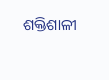ଶକ୍ତିଶାଳୀ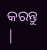କରନ୍ତୁ |